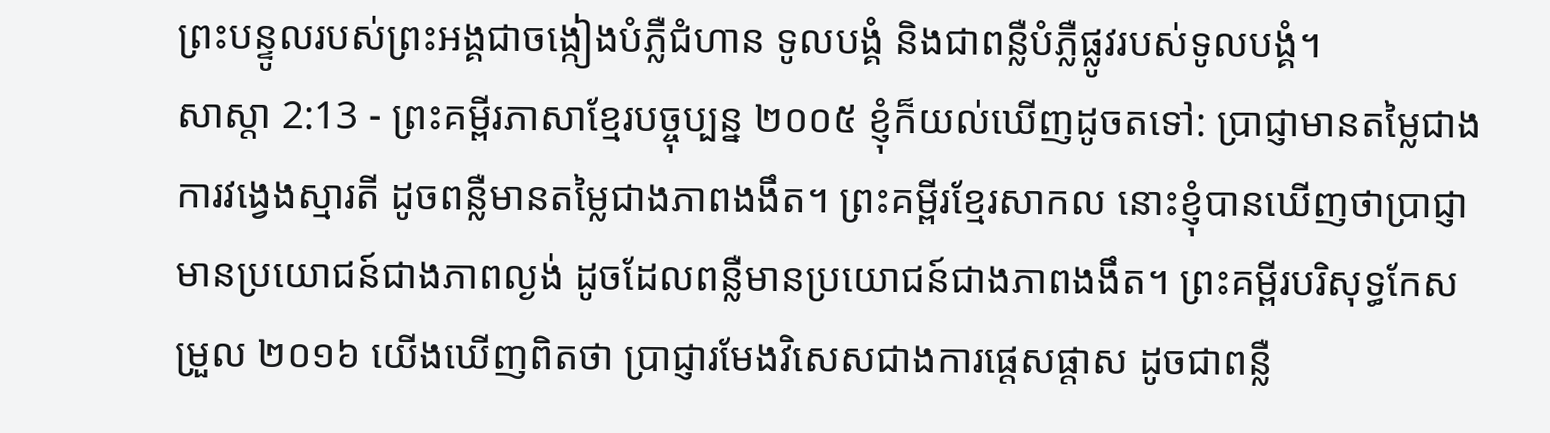ព្រះបន្ទូលរបស់ព្រះអង្គជាចង្កៀងបំភ្លឺជំហាន ទូលបង្គំ និងជាពន្លឺបំភ្លឺផ្លូវរបស់ទូលបង្គំ។
សាស្តា 2:13 - ព្រះគម្ពីរភាសាខ្មែរបច្ចុប្បន្ន ២០០៥ ខ្ញុំក៏យល់ឃើញដូចតទៅ: ប្រាជ្ញាមានតម្លៃជាងការវង្វេងស្មារតី ដូចពន្លឺមានតម្លៃជាងភាពងងឹត។ ព្រះគម្ពីរខ្មែរសាកល នោះខ្ញុំបានឃើញថាប្រាជ្ញាមានប្រយោជន៍ជាងភាពល្ងង់ ដូចដែលពន្លឺមានប្រយោជន៍ជាងភាពងងឹត។ ព្រះគម្ពីរបរិសុទ្ធកែសម្រួល ២០១៦ យើងឃើញពិតថា ប្រាជ្ញារមែងវិសេសជាងការផ្តេសផ្តាស ដូចជាពន្លឺ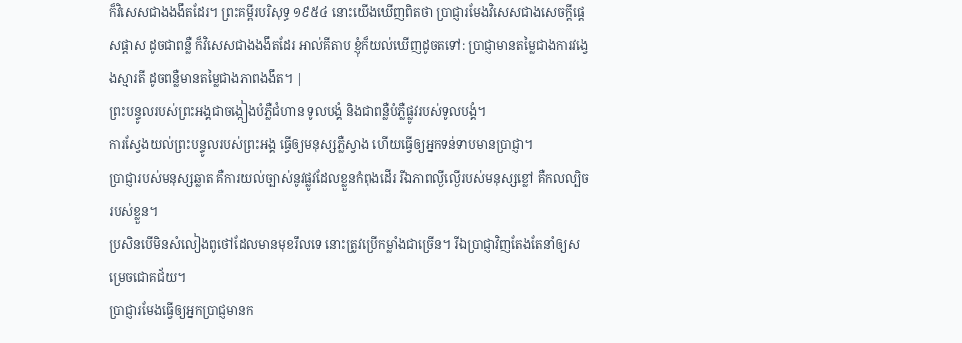ក៏វិសេសជាងងងឹតដែរ។ ព្រះគម្ពីរបរិសុទ្ធ ១៩៥៤ នោះយើងឃើញពិតថា ប្រាជ្ញារមែងវិសេសជាងសេចក្ដីផ្តេសផ្តាស ដូចជាពន្លឺ ក៏វិសេសជាងងងឹតដែរ អាល់គីតាប ខ្ញុំក៏យល់ឃើញដូចតទៅ: ប្រាជ្ញាមានតម្លៃជាងការវង្វេងស្មារតី ដូចពន្លឺមានតម្លៃជាងភាពងងឹត។ |
ព្រះបន្ទូលរបស់ព្រះអង្គជាចង្កៀងបំភ្លឺជំហាន ទូលបង្គំ និងជាពន្លឺបំភ្លឺផ្លូវរបស់ទូលបង្គំ។
ការស្វែងយល់ព្រះបន្ទូលរបស់ព្រះអង្គ ធ្វើឲ្យមនុស្សភ្លឺស្វាង ហើយធ្វើឲ្យអ្នកទន់ទាបមានប្រាជ្ញា។
ប្រាជ្ញារបស់មនុស្សឆ្លាត គឺការយល់ច្បាស់នូវផ្លូវដែលខ្លួនកំពុងដើរ រីឯភាពល្ងីល្ងើរបស់មនុស្សខ្លៅ គឺកលល្បិចរបស់ខ្លួន។
ប្រសិនបើមិនសំលៀងពូថៅដែលមានមុខរឹលទេ នោះត្រូវប្រើកម្លាំងជាច្រើន។ រីឯប្រាជ្ញាវិញតែងតែនាំឲ្យសម្រេចជោគជ័យ។
ប្រាជ្ញារមែងធ្វើឲ្យអ្នកប្រាជ្ញមានក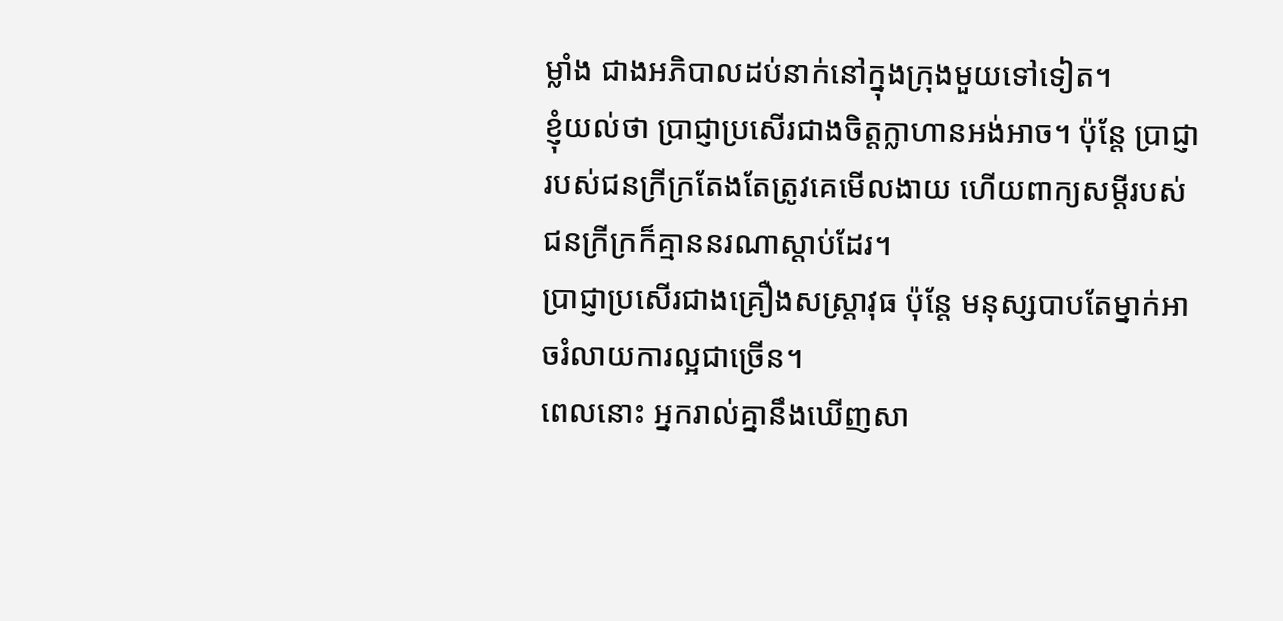ម្លាំង ជាងអភិបាលដប់នាក់នៅក្នុងក្រុងមួយទៅទៀត។
ខ្ញុំយល់ថា ប្រាជ្ញាប្រសើរជាងចិត្តក្លាហានអង់អាច។ ប៉ុន្តែ ប្រាជ្ញារបស់ជនក្រីក្រតែងតែត្រូវគេមើលងាយ ហើយពាក្យសម្ដីរបស់ជនក្រីក្រក៏គ្មាននរណាស្ដាប់ដែរ។
ប្រាជ្ញាប្រសើរជាងគ្រឿងសស្ត្រាវុធ ប៉ុន្តែ មនុស្សបាបតែម្នាក់អាចរំលាយការល្អជាច្រើន។
ពេលនោះ អ្នករាល់គ្នានឹងឃើញសា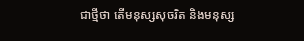ជាថ្មីថា តើមនុស្សសុចរិត និងមនុស្ស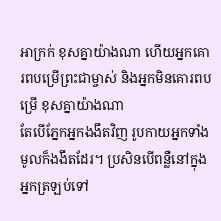អាក្រក់ ខុសគ្នាយ៉ាងណា ហើយអ្នកគោរពបម្រើព្រះជាម្ចាស់ និងអ្នកមិនគោរពបម្រើ ខុសគ្នាយ៉ាងណា
តែបើភ្នែកអ្នកងងឹតវិញ រូបកាយអ្នកទាំងមូលក៏ងងឹតដែរ។ ប្រសិនបើពន្លឺនៅក្នុងអ្នកត្រឡប់ទៅ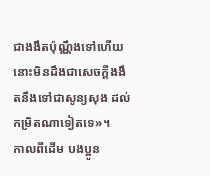ជាងងឹតប៉ុណ្ណឹងទៅហើយ នោះមិនដឹងជាសេចក្ដីងងឹតនឹងទៅជាសូន្យសុង ដល់កម្រិតណាទៀតទេ»។
កាលពីដើម បងប្អូន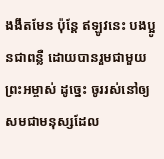ងងឹតមែន ប៉ុន្តែ ឥឡូវនេះ បងប្អូនជាពន្លឺ ដោយបានរួមជាមួយព្រះអម្ចាស់ ដូច្នេះ ចូររស់នៅឲ្យសមជាមនុស្សដែល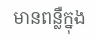មានពន្លឺក្នុង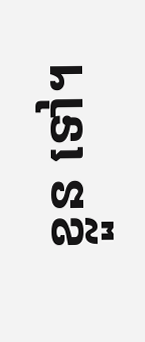ខ្លួន ទៅ។